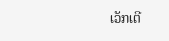ເວັກເຕີ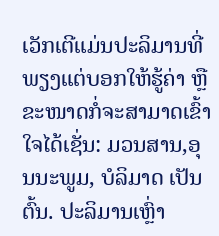ເວັກເຕີແມ່ນປະລິມານທີ່ພຽງແຕ່ບອກໃຫ້ຮູ້ຄ່າ ຫຼື ຂະໜາດກໍ່ຈະສາມາດເຂົ້າໃຈໄດ້ເຊັ່ນ: ມວນສານ,ອຸນນະພູມ, ບໍລິມາດ ເປັນຕົ້ນ. ປະລິມານເຫຼົ່າ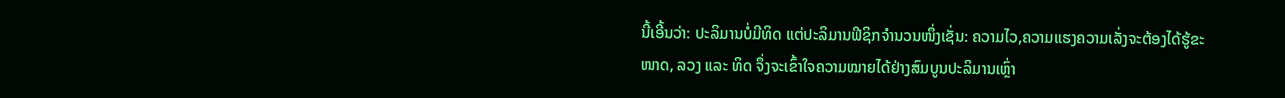ນີ້ເອີ້ນວ່າ: ປະລິມານບໍ່ມີທິດ ແຕ່ປະລິມານຟີຊິກຈຳນວນໜຶ່ງເຊັ່ນ: ຄວາມໄວ,ຄວາມແຮງຄວາມເລັ່ງຈະຕ້ອງໄດ້ຮູ້ຂະໜາດ, ລວງ ແລະ ທິດ ຈຶ່ງຈະເຂົ້າໃຈຄວາມໝາຍໄດ້ຢ່າງສົມບູນປະລິມານເຫຼົ່າ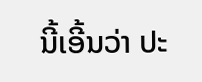ນີ້ເອີ້ນວ່າ ປະ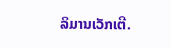ລິມານເວັກເຕີ.